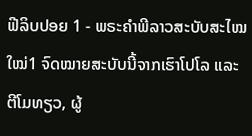ຟີລິບປອຍ 1 - ພຣະຄຳພີລາວສະບັບສະໄໝໃໝ່1 ຈົດໝາຍສະບັບນີ້ຈາກເຮົາໂປໂລ ແລະ ຕີໂມທຽວ, ຜູ້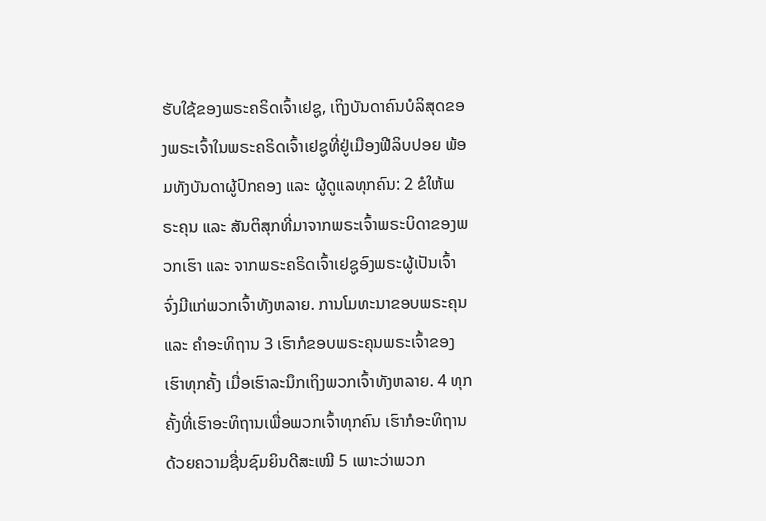ຮັບໃຊ້ຂອງພຣະຄຣິດເຈົ້າເຢຊູ, ເຖິງບັນດາຄົນບໍລິສຸດຂອງພຣະເຈົ້າໃນພຣະຄຣິດເຈົ້າເຢຊູທີ່ຢູ່ເມືອງຟີລິບປອຍ ພ້ອມທັງບັນດາຜູ້ປົກຄອງ ແລະ ຜູ້ດູແລທຸກຄົນ: 2 ຂໍໃຫ້ພຣະຄຸນ ແລະ ສັນຕິສຸກທີ່ມາຈາກພຣະເຈົ້າພຣະບິດາຂອງພວກເຮົາ ແລະ ຈາກພຣະຄຣິດເຈົ້າເຢຊູອົງພຣະຜູ້ເປັນເຈົ້າ ຈົ່ງມີແກ່ພວກເຈົ້າທັງຫລາຍ. ການໂມທະນາຂອບພຣະຄຸນ ແລະ ຄຳອະທິຖານ 3 ເຮົາກໍຂອບພຣະຄຸນພຣະເຈົ້າຂອງເຮົາທຸກຄັ້ງ ເມື່ອເຮົາລະນຶກເຖິງພວກເຈົ້າທັງຫລາຍ. 4 ທຸກຄັ້ງທີ່ເຮົາອະທິຖານເພື່ອພວກເຈົ້າທຸກຄົນ ເຮົາກໍອະທິຖານດ້ວຍຄວາມຊື່ນຊົມຍິນດີສະເໝີ 5 ເພາະວ່າພວກ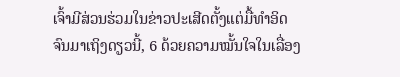ເຈົ້າມີສ່ວນຮ່ວມໃນຂ່າວປະເສີດຕັ້ງແຕ່ມື້ທຳອິດຈົນມາເຖິງດຽວນີ້, 6 ດ້ວຍຄວາມໝັ້ນໃຈໃນເລື່ອງ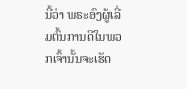ນີ້ວ່າ ພຣະອົງຜູ້ເລີ່ມຕົ້ນການດີໃນພວກເຈົ້ານັ້ນຈະເຮັດ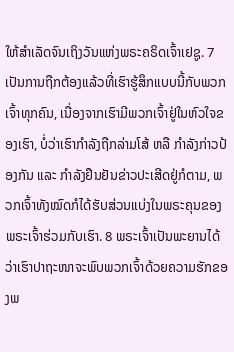ໃຫ້ສຳເລັດຈົນເຖິງວັນແຫ່ງພຣະຄຣິດເຈົ້າເຢຊູ. 7 ເປັນການຖືກຕ້ອງແລ້ວທີ່ເຮົາຮູ້ສຶກແບບນີ້ກັບພວກເຈົ້າທຸກຄົນ, ເນື່ອງຈາກເຮົາມີພວກເຈົ້າຢູ່ໃນຫົວໃຈຂອງເຮົາ, ບໍ່ວ່າເຮົາກຳລັງຖືກລ່າມໂສ້ ຫລື ກຳລັງກ່າວປ້ອງກັນ ແລະ ກຳລັງຢືນຢັນຂ່າວປະເສີດຢູ່ກໍຕາມ, ພວກເຈົ້າທັງໝົດກໍໄດ້ຮັບສ່ວນແບ່ງໃນພຣະຄຸນຂອງພຣະເຈົ້າຮ່ວມກັບເຮົາ. 8 ພຣະເຈົ້າເປັນພະຍານໄດ້ວ່າເຮົາປາຖະໜາຈະພົບພວກເຈົ້າດ້ວຍຄວາມຮັກຂອງພ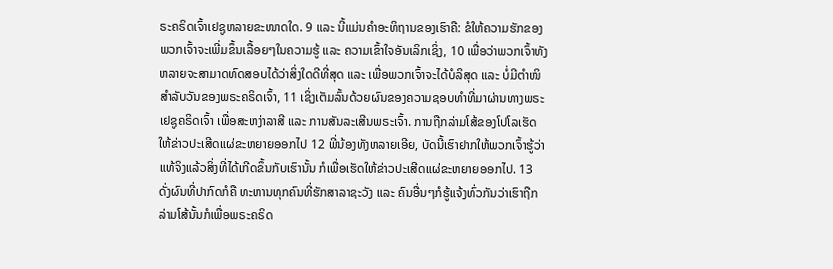ຣະຄຣິດເຈົ້າເຢຊູຫລາຍຂະໜາດໃດ. 9 ແລະ ນີ້ແມ່ນຄຳອະທິຖານຂອງເຮົາຄື: ຂໍໃຫ້ຄວາມຮັກຂອງພວກເຈົ້າຈະເພີ່ມຂຶ້ນເລື້ອຍໆໃນຄວາມຮູ້ ແລະ ຄວາມເຂົ້າໃຈອັນເລິກເຊິ່ງ, 10 ເພື່ອວ່າພວກເຈົ້າທັງຫລາຍຈະສາມາດທົດສອບໄດ້ວ່າສິ່ງໃດດີທີ່ສຸດ ແລະ ເພື່ອພວກເຈົ້າຈະໄດ້ບໍລິສຸດ ແລະ ບໍ່ມີຕຳໜິສຳລັບວັນຂອງພຣະຄຣິດເຈົ້າ, 11 ເຊິ່ງເຕັມລົ້ນດ້ວຍຜົນຂອງຄວາມຊອບທຳທີ່ມາຜ່ານທາງພຣະເຢຊູຄຣິດເຈົ້າ ເພື່ອສະຫງ່າລາສີ ແລະ ການສັນລະເສີນພຣະເຈົ້າ. ການຖືກລ່າມໂສ້ຂອງໂປໂລເຮັດໃຫ້ຂ່າວປະເສີດແຜ່ຂະຫຍາຍອອກໄປ 12 ພີ່ນ້ອງທັງຫລາຍເອີຍ, ບັດນີ້ເຮົາຢາກໃຫ້ພວກເຈົ້າຮູ້ວ່າແທ້ຈິງແລ້ວສິ່ງທີ່ໄດ້ເກີດຂຶ້ນກັບເຮົານັ້ນ ກໍເພື່ອເຮັດໃຫ້ຂ່າວປະເສີດແຜ່ຂະຫຍາຍອອກໄປ. 13 ດັ່ງຜົນທີ່ປາກົດກໍຄື ທະຫານທຸກຄົນທີ່ຮັກສາລາຊະວັງ ແລະ ຄົນອື່ນໆກໍຮູ້ແຈ້ງທົ່ວກັນວ່າເຮົາຖືກລ່າມໂສ້ນັ້ນກໍເພື່ອພຣະຄຣິດ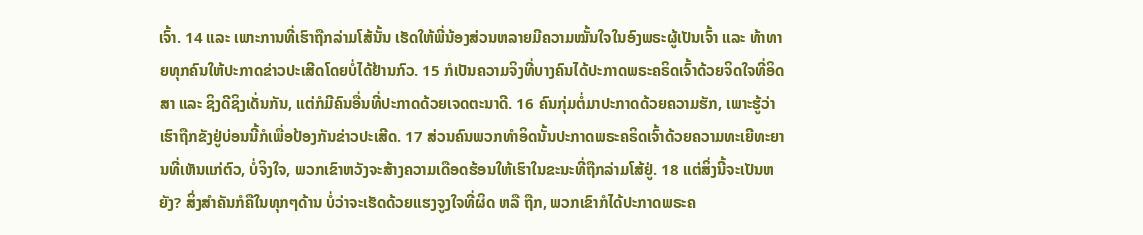ເຈົ້າ. 14 ແລະ ເພາະການທີ່ເຮົາຖືກລ່າມໂສ້ນັ້ນ ເຮັດໃຫ້ພີ່ນ້ອງສ່ວນຫລາຍມີຄວາມໝັ້ນໃຈໃນອົງພຣະຜູ້ເປັນເຈົ້າ ແລະ ທ້າທາຍທຸກຄົນໃຫ້ປະກາດຂ່າວປະເສີດໂດຍບໍ່ໄດ້ຢ້ານກົວ. 15 ກໍເປັນຄວາມຈິງທີ່ບາງຄົນໄດ້ປະກາດພຣະຄຣິດເຈົ້າດ້ວຍຈິດໃຈທີ່ອິດສາ ແລະ ຊິງດີຊິງເດັ່ນກັນ, ແຕ່ກໍມີຄົນອື່ນທີ່ປະກາດດ້ວຍເຈດຕະນາດີ. 16 ຄົນກຸ່ມຕໍ່ມາປະກາດດ້ວຍຄວາມຮັກ, ເພາະຮູ້ວ່າເຮົາຖືກຂັງຢູ່ບ່ອນນີ້ກໍເພື່ອປ້ອງກັນຂ່າວປະເສີດ. 17 ສ່ວນຄົນພວກທຳອິດນັ້ນປະກາດພຣະຄຣິດເຈົ້າດ້ວຍຄວາມທະເຍີທະຍານທີ່ເຫັນແກ່ຕົວ, ບໍ່ຈິງໃຈ, ພວກເຂົາຫວັງຈະສ້າງຄວາມເດືອດຮ້ອນໃຫ້ເຮົາໃນຂະນະທີ່ຖືກລ່າມໂສ້ຢູ່. 18 ແຕ່ສິ່ງນີ້ຈະເປັນຫຍັງ? ສິ່ງສຳຄັນກໍຄືໃນທຸກໆດ້ານ ບໍ່ວ່າຈະເຮັດດ້ວຍແຮງຈູງໃຈທີ່ຜິດ ຫລື ຖືກ, ພວກເຂົາກໍໄດ້ປະກາດພຣະຄ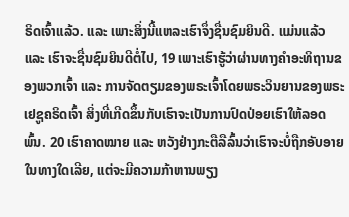ຣິດເຈົ້າແລ້ວ. ແລະ ເພາະສິ່ງນີ້ແຫລະເຮົາຈຶ່ງຊື່ນຊົມຍິນດີ. ແມ່ນແລ້ວ ແລະ ເຮົາຈະຊື່ນຊົມຍິນດີຕໍ່ໄປ, 19 ເພາະເຮົາຮູ້ວ່າຜ່ານທາງຄຳອະທິຖານຂອງພວກເຈົ້າ ແລະ ການຈັດຕຽມຂອງພຣະເຈົ້າໂດຍພຣະວິນຍານຂອງພຣະເຢຊູຄຣິດເຈົ້າ ສິ່ງທີ່ເກີດຂຶ້ນກັບເຮົາຈະເປັນການປົດປ່ອຍເຮົາໃຫ້ລອດພົ້ນ. 20 ເຮົາຄາດໝາຍ ແລະ ຫວັງຢ່າງກະຕືລືລົ້ນວ່າເຮົາຈະບໍ່ຖືກອັບອາຍໃນທາງໃດເລີຍ, ແຕ່ຈະມີຄວາມກ້າຫານພຽງ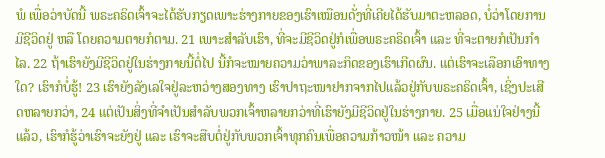ພໍ ເພື່ອວ່າບັດນີ້ ພຣະຄຣິດເຈົ້າຈະໄດ້ຮັບກຽດເພາະຮ່າງກາຍຂອງເຮົາເໝືອນດັ່ງທີ່ເຄີຍໄດ້ຮັບມາຕະຫລອດ, ບໍ່ວ່າໂດຍການມີຊີວິດຢູ່ ຫລື ໂດຍຄວາມຕາຍກໍຕາມ. 21 ເພາະສຳລັບເຮົາ, ທີ່ຈະມີຊີວິດຢູ່ກໍເພື່ອພຣະຄຣິດເຈົ້າ ແລະ ທີ່ຈະຕາຍກໍເປັນກຳໄລ. 22 ຖ້າເຮົາຍັງມີຊີວິດຢູ່ໃນຮ່າງກາຍນີ້ຕໍ່ໄປ ນີ້ກໍຈະໝາຍຄວາມວ່າພາລະກິດຂອງເຮົາເກີດຜົນ. ແຕ່ເຮົາຈະເລືອກເອົາທາງໃດ? ເຮົາກໍບໍ່ຮູ້! 23 ເຮົາຍັງລັງເລໃຈຢູ່ລະຫວ່າງສອງທາງ ເຮົາປາຖະໜາຢາກຈາກໄປແລ້ວຢູ່ກັບພຣະຄຣິດເຈົ້າ, ເຊິ່ງປະເສີດຫລາຍກວ່າ, 24 ແຕ່ເປັນສິ່ງທີ່ຈຳເປັນສຳລັບພວກເຈົ້າຫລາຍກວ່າທີ່ເຮົາຍັງມີຊີວິດຢູ່ໃນຮ່າງກາຍ. 25 ເມື່ອແນ່ໃຈຢ່າງນີ້ແລ້ວ, ເຮົາກໍຮູ້ວ່າເຮົາຈະຍັງຢູ່ ແລະ ເຮົາຈະສືບຕໍ່ຢູ່ກັບພວກເຈົ້າທຸກຄົນເພື່ອຄວາມກ້າວໜ້າ ແລະ ຄວາມ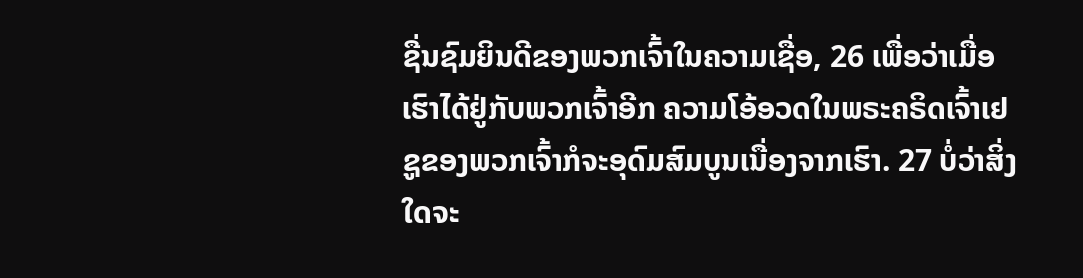ຊື່ນຊົມຍິນດີຂອງພວກເຈົ້າໃນຄວາມເຊື່ອ, 26 ເພື່ອວ່າເມື່ອເຮົາໄດ້ຢູ່ກັບພວກເຈົ້າອີກ ຄວາມໂອ້ອວດໃນພຣະຄຣິດເຈົ້າເຢຊູຂອງພວກເຈົ້າກໍຈະອຸດົມສົມບູນເນື່ອງຈາກເຮົາ. 27 ບໍ່ວ່າສິ່ງໃດຈະ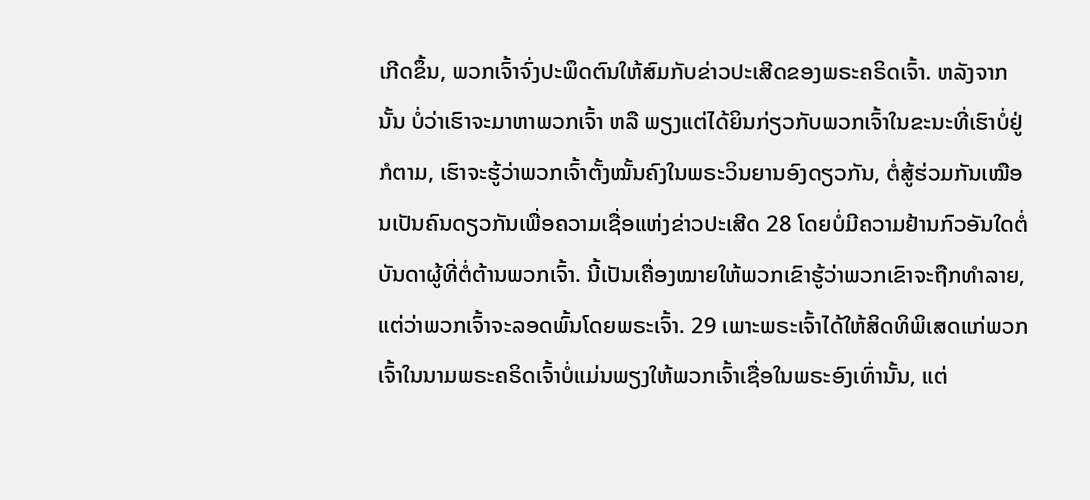ເກີດຂຶ້ນ, ພວກເຈົ້າຈົ່ງປະພຶດຕົນໃຫ້ສົມກັບຂ່າວປະເສີດຂອງພຣະຄຣິດເຈົ້າ. ຫລັງຈາກນັ້ນ ບໍ່ວ່າເຮົາຈະມາຫາພວກເຈົ້າ ຫລື ພຽງແຕ່ໄດ້ຍິນກ່ຽວກັບພວກເຈົ້າໃນຂະນະທີ່ເຮົາບໍ່ຢູ່ກໍຕາມ, ເຮົາຈະຮູ້ວ່າພວກເຈົ້າຕັ້ງໝັ້ນຄົງໃນພຣະວິນຍານອົງດຽວກັນ, ຕໍ່ສູ້ຮ່ວມກັນເໝືອນເປັນຄົນດຽວກັນເພື່ອຄວາມເຊື່ອແຫ່ງຂ່າວປະເສີດ 28 ໂດຍບໍ່ມີຄວາມຢ້ານກົວອັນໃດຕໍ່ບັນດາຜູ້ທີ່ຕໍ່ຕ້ານພວກເຈົ້າ. ນີ້ເປັນເຄື່ອງໝາຍໃຫ້ພວກເຂົາຮູ້ວ່າພວກເຂົາຈະຖືກທຳລາຍ, ແຕ່ວ່າພວກເຈົ້າຈະລອດພົ້ນໂດຍພຣະເຈົ້າ. 29 ເພາະພຣະເຈົ້າໄດ້ໃຫ້ສິດທິພິເສດແກ່ພວກເຈົ້າໃນນາມພຣະຄຣິດເຈົ້າບໍ່ແມ່ນພຽງໃຫ້ພວກເຈົ້າເຊື່ອໃນພຣະອົງເທົ່ານັ້ນ, ແຕ່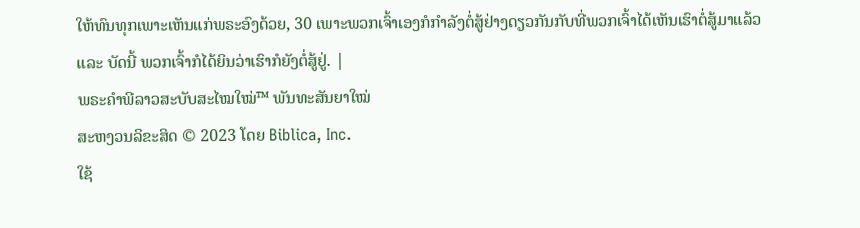ໃຫ້ທົນທຸກເພາະເຫັນແກ່ພຣະອົງດ້ວຍ, 30 ເພາະພວກເຈົ້າເອງກໍກຳລັງຕໍ່ສູ້ຢ່າງດຽວກັນກັບທີ່ພວກເຈົ້າໄດ້ເຫັນເຮົາຕໍ່ສູ້ມາແລ້ວ ແລະ ບັດນີ້ ພວກເຈົ້າກໍໄດ້ຍິນວ່າເຮົາກໍຍັງຕໍ່ສູ້ຢູ່. |
ພຣະຄຳພີລາວສະບັບສະໄໝໃໝ່™ ພັນທະສັນຍາໃໝ່
ສະຫງວນລິຂະສິດ © 2023 ໂດຍ Biblica, Inc.
ໃຊ້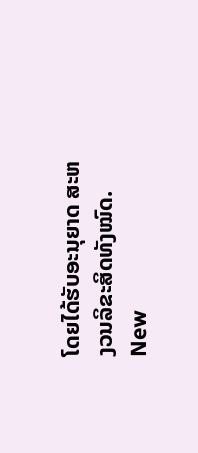ໂດຍໄດ້ຮັບອະນຸຍາດ ສະຫງວນລິຂະສິດທັງໝົດ.
New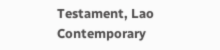Testament, Lao Contemporary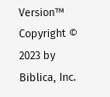Version™
Copyright © 2023 by Biblica, Inc.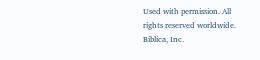Used with permission. All rights reserved worldwide.
Biblica, Inc.